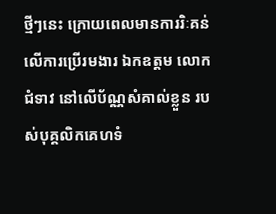ថ្មីៗនេះ ក្រោយពេលមានការរិៈគន់ លើការប្រើរមងារ ឯកឧត្តម លោកជំទាវ នៅលើប័ណ្ណសំគាល់ខ្លួន របស់បុគ្គលិកគេហទំ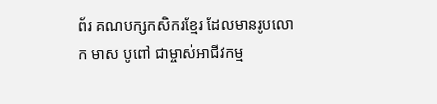ព័រ គណបក្សកសិករខ្មែរ ដែលមានរូបលោក មាស បូពៅ ជាម្ចាស់អាជីវកម្ម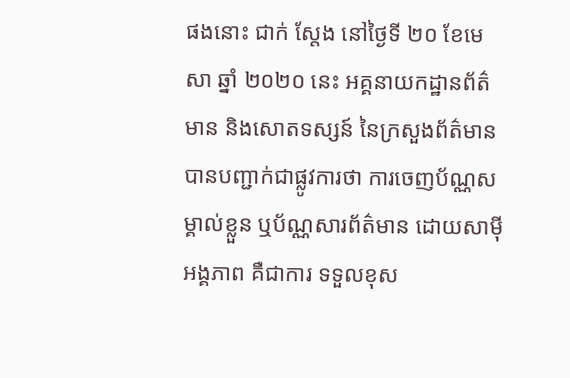ផងនោះ ជាក់ ស្តែង នៅថ្ងៃទី ២០ ខែមេសា ឆ្នាំ ២០២០ នេះ អគ្គនាយកដ្ឋានព័ត៌មាន និងសោតទស្សន៍ នៃក្រសួងព័ត៌មាន បានបញ្ជាក់ជាផ្លូវការថា ការចេញប័ណ្ណសម្គាល់ខ្លួន ឬប័ណ្ណសារព័ត៌មាន ដោយសាម៉ីអង្គភាព គឺជាការ ទទួលខុស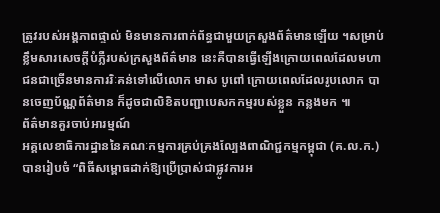ត្រូវរបស់អង្គភាពផ្ទាល់ មិនមានការពាក់ព័ន្ធជាមួយក្រសួងព័ត៌មានឡើយ ។សម្រាប់ខ្លឹមសារសេចក្តីបំភ្លឺរបស់ក្រសួងព័ត៌មាន នេះគឺបានធ្វើឡើងក្រោយពេលដែលមហាជនជាច្រើនមានការរិៈគន់ទៅលើលោក មាស បូពៅ ក្រោយពេលដែលរូបលោក បានចេញប័ណ្ណព័ត៌មាន ក៏ដូចជាលិខិតបញ្ជាបេសកកម្មរបស់ខ្លួន កន្លងមក ៕
ព័ត៌មានគួរចាប់អារម្មណ៍
អគ្គលេខាធិការដ្ឋាននៃគណៈកម្មការគ្រប់គ្រងល្បែងពាណិជ្ជកម្មកម្ពុជា (គ.ល.ក.) បានរៀបចំ “ពិធីសម្ពោធដាក់ឱ្យប្រើប្រាស់ជាផ្លូវការអ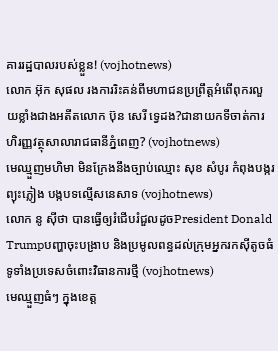គាររដ្ឋបាលរបស់ខ្លួន! (vojhotnews)
លោក អ៊ុក សុផល រងការរិះគន់ពីមហាជនប្រព្រឹត្តអំពើពុករលួយខ្លាំងជាងអតីតលោក ប៊ុន សេរី ទ្វេដង?ជានាយកទីចាត់ការហិរញ្ញវត្ថុសាលារាជធានីភ្នំពេញ? (vojhotnews)
មេឈ្មួញមហិមា មិនក្រែងនឹងច្បាប់ឈ្មោះ សុខ សំបូរ កំពុងបង្ករព្យុះភ្លៀង បង្កបទល្មើសនេសាទ (vojhotnews)
លោក នូ សុីថា បានធ្វើឲ្យរំជើបរំជួលដូចPresident Donald Trumpបញ្ហាចុះបង្រាប និងប្រមូលពន្ធដល់ក្រុមអ្នករកស៊ីតូចធំទូទាំងប្រទេសចំពោះវិធានការថ្មី (vojhotnews)
មេឈ្មួញធំៗ ក្នុងខេត្ត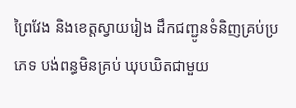ព្រៃវែង និងខេត្តស្វាយរៀង ដឹកជញ្ជូនទំនិញគ្រប់ប្រភេទ បង់ពន្ធមិនគ្រប់ ឃុបឃិតជាមួយ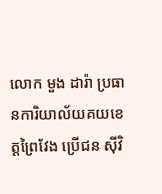លោក មួង ដារ៉ា ប្រធានការិយាល័យគយខេត្តព្រៃវែង ប្រេីជន សុីវិ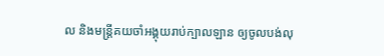ល និងមន្ត្រីគយចាំអង្គុយរាប់ក្បាលឡាន ឲ្យចូលបង់លុ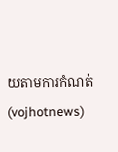យតាមការកំណត់ (vojhotnews)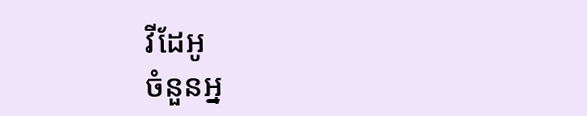វីដែអូ
ចំនួនអ្ន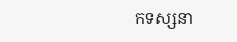កទស្សនា